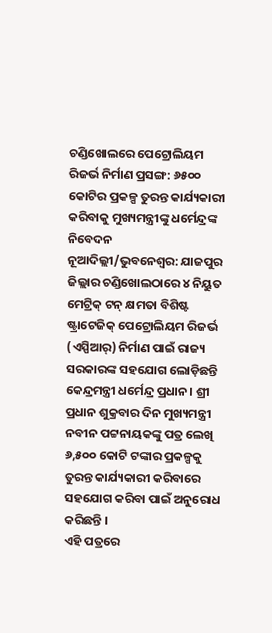ଚଣ୍ଡିଖୋଲରେ ପେଟ୍ରୋଲିୟମ ରିଜର୍ଭ ନିର୍ମାଣ ପ୍ରସଙ୍ଗ: ୬୫୦୦ କୋଟିର ପ୍ରକଳ୍ପ ତୁରନ୍ତ କାର୍ଯ୍ୟକାରୀ କରିବାକୁ ମୁଖ୍ୟମନ୍ତ୍ରୀଙ୍କୁ ଧର୍ମେନ୍ଦ୍ରଙ୍କ ନିବେଦନ
ନୂଆଦିଲ୍ଲୀ/ଭୁବନେଶ୍ୱର: ଯାଜପୁର ଜିଲ୍ଲାର ଚଣ୍ଡିଖୋଲଠାରେ ୪ ନିୟୁତ ମେଟ୍ରିକ୍ ଟନ୍ କ୍ଷମତା ବିଶିଷ୍ଟ ଷ୍ଟ୍ରାଟେଜିକ୍ ପେଟ୍ରୋଲିୟମ ରିଜର୍ଭ (ଏସ୍ପିଆର୍) ନିର୍ମାଣ ପାଇଁ ରାଜ୍ୟ ସରକାରଙ୍କ ସହଯୋଗ ଲୋଡ଼ିଛନ୍ତି କେନ୍ଦ୍ରମନ୍ତ୍ରୀ ଧର୍ମେନ୍ଦ୍ର ପ୍ରଧାନ। ଶ୍ରୀ ପ୍ରଧାନ ଶୁକ୍ରବାର ଦିନ ମୁଖ୍ୟମନ୍ତ୍ରୀ ନବୀନ ପଟ୍ଟନାୟକଙ୍କୁ ପତ୍ର ଲେଖି ୬,୫୦୦ କୋଟି ଟଙ୍କାର ପ୍ରକଳ୍ପକୁ ତୁରନ୍ତ କାର୍ଯ୍ୟକାରୀ କରିବାରେ ସହଯୋଗ କରିବା ପାଇଁ ଅନୁରୋଧ କରିଛନ୍ତି ।
ଏହି ପତ୍ରରେ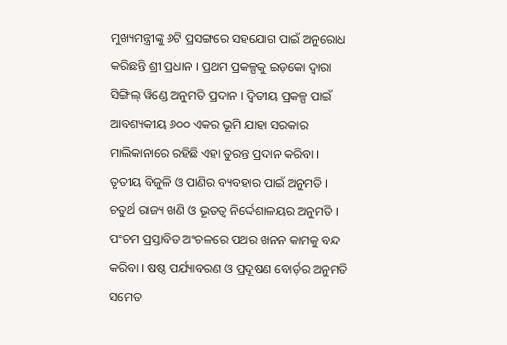ମୁଖ୍ୟମନ୍ତ୍ରୀଙ୍କୁ ୬ଟି ପ୍ରସଙ୍ଗରେ ସହଯୋଗ ପାଇଁ ଅନୁରୋଧ କରିଛନ୍ତି ଶ୍ରୀ ପ୍ରଧାନ । ପ୍ରଥମ ପ୍ରକଳ୍ପକୁ ଇଡ଼କୋ ଦ୍ୱାରା ସିଙ୍ଗିଲ୍ ୱିଣ୍ଡେ ଅନୁମତି ପ୍ରଦାନ । ଦ୍ୱିତୀୟ ପ୍ରକଳ୍ପ ପାଇଁ ଆବଶ୍ୟକୀୟ ୬୦୦ ଏକର ଭୂମି ଯାହା ସରକାର ମାଲିକାନାରେ ରହିଛି ଏହା ତୁରନ୍ତ ପ୍ରଦାନ କରିବା । ତୃତୀୟ ବିଜୁଳି ଓ ପାଣିର ବ୍ୟବହାର ପାଇଁ ଅନୁମତି । ଚତୁର୍ଥ ରାଜ୍ୟ ଖଣି ଓ ଭୂତତ୍ୱ ନିର୍ଦ୍ଦେଶାଳୟର ଅନୁମତି । ପଂଚମ ପ୍ରସ୍ତାବିତ ଅଂଚଳରେ ପଥର ଖନନ କାମକୁ ବନ୍ଦ କରିବା । ଷଷ୍ଠ ପର୍ଯ୍ୟାବରଣ ଓ ପ୍ରଦୂଷଣ ବୋର୍ଡ଼ର ଅନୁମତି ସମେତ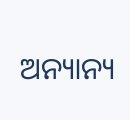ଅନ୍ୟାନ୍ୟ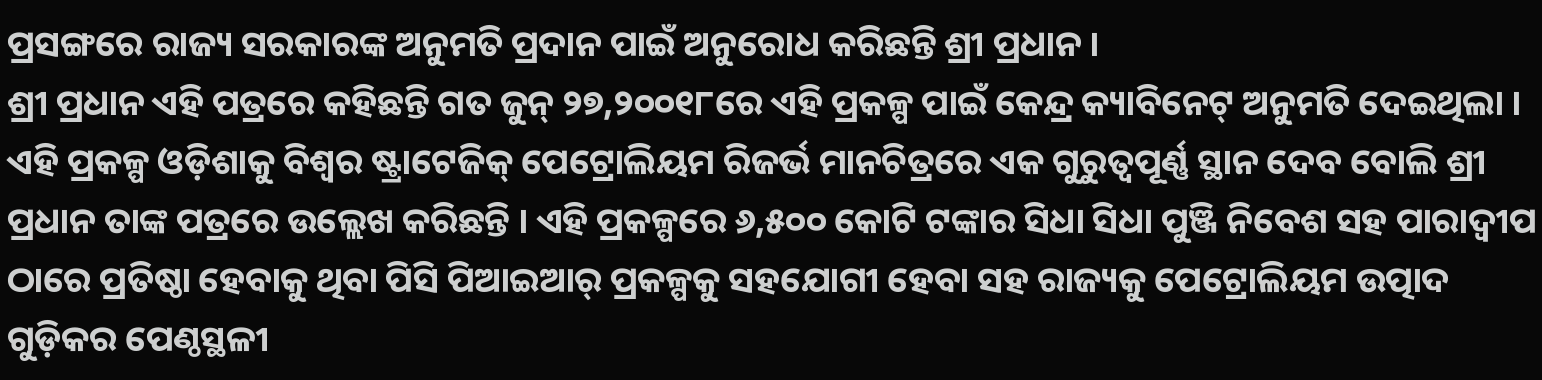ପ୍ରସଙ୍ଗରେ ରାଜ୍ୟ ସରକାରଙ୍କ ଅନୁମତି ପ୍ରଦାନ ପାଇଁ ଅନୁରୋଧ କରିଛନ୍ତି ଶ୍ରୀ ପ୍ରଧାନ ।
ଶ୍ରୀ ପ୍ରଧାନ ଏହି ପତ୍ରରେ କହିଛନ୍ତି ଗତ ଜୁନ୍ ୨୭,୨୦୦୧୮ରେ ଏହି ପ୍ରକଳ୍ପ ପାଇଁ କେନ୍ଦ୍ର କ୍ୟାବିନେଟ୍ ଅନୁମତି ଦେଇଥିଲା । ଏହି ପ୍ରକଳ୍ପ ଓଡ଼ିଶାକୁ ବିଶ୍ୱର ଷ୍ଟ୍ରାଟେଜିକ୍ ପେଟ୍ରୋଲିୟମ ରିଜର୍ଭ ମାନଚିତ୍ରରେ ଏକ ଗୁରୁତ୍ୱପୂର୍ଣ୍ଣ ସ୍ଥାନ ଦେବ ବୋଲି ଶ୍ରୀ ପ୍ରଧାନ ତାଙ୍କ ପତ୍ରରେ ଉଲ୍ଲେଖ କରିଛନ୍ତି । ଏହି ପ୍ରକଳ୍ପରେ ୬,୫୦୦ କୋଟି ଟଙ୍କାର ସିଧା ସିଧା ପୁଞ୍ଜି ନିବେଶ ସହ ପାରାଦ୍ୱୀପ ଠାରେ ପ୍ରତିଷ୍ଠା ହେବାକୁ ଥିବା ପିସି ପିଆଇଆର୍ ପ୍ରକଳ୍ପକୁ ସହଯୋଗୀ ହେବା ସହ ରାଜ୍ୟକୁ ପେଟ୍ରୋଲିୟମ ଉତ୍ପାଦ ଗୁଡ଼ିକର ପେଣ୍ଠସ୍ଥଳୀ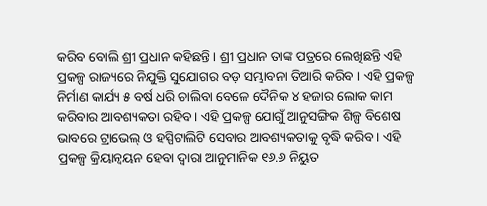କରିବ ବୋଲି ଶ୍ରୀ ପ୍ରଧାନ କହିଛନ୍ତି । ଶ୍ରୀ ପ୍ରଧାନ ତାଙ୍କ ପତ୍ରରେ ଲେଖିଛନ୍ତି ଏହି ପ୍ରକଳ୍ପ ରାଜ୍ୟରେ ନିଯୁକ୍ତି ସୁଯୋଗର ବଡ଼ ସମ୍ଭାବନା ତିଆରି କରିବ । ଏହି ପ୍ରକଳ୍ପ ନିର୍ମାଣ କାର୍ଯ୍ୟ ୫ ବର୍ଷ ଧରି ଚାଲିବା ବେଳେ ଦୈନିକ ୪ ହଜାର ଲୋକ କାମ କରିବାର ଆବଶ୍ୟକତା ରହିବ । ଏହି ପ୍ରକଳ୍ପ ଯୋଗୁଁ ଆନୁସଙ୍ଗିକ ଶିଳ୍ପ ବିଶେଷ ଭାବରେ ଟ୍ରାଭେଲ୍ ଓ ହସ୍ପିଟାଲିଟି ସେବାର ଆବଶ୍ୟକତାକୁ ବୃଦ୍ଧି କରିବ । ଏହି ପ୍ରକଳ୍ପ କ୍ରିୟାନ୍ୱୟନ ହେବା ଦ୍ୱାରା ଆନୁମାନିକ ୧୬.୬ ନିୟୁତ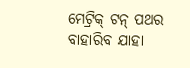ମେଟ୍ରିକ୍ ଟନ୍ ପଥର ବାହାରିବ ଯାହା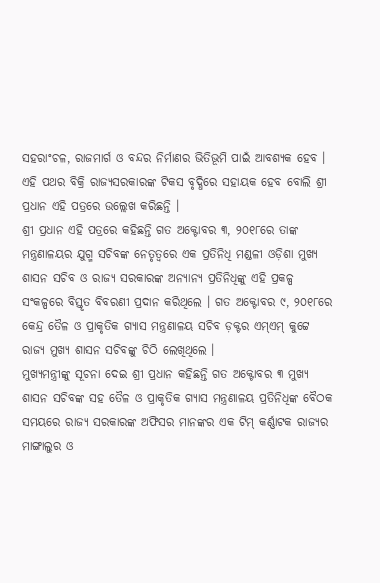ସହରାଂଚଳ, ରାଜମାର୍ଗ ଓ ବନ୍ଦର ନିର୍ମାଣର ଭିତିଭୂମି ପାଇଁ ଆବଶ୍ୟକ ହେବ । ଏହି ପଥର ବିକ୍ରି ରାଜ୍ୟସରକାରଙ୍କ ଟିକସ ବୃଦ୍ଧିରେ ସହାୟକ ହେବ ବୋଲି ଶ୍ରୀ ପ୍ରଧାନ ଏହି ପତ୍ରରେ ଉଲ୍ଲେଖ କରିଛନ୍ତି ।
ଶ୍ରୀ ପ୍ରଧାନ ଏହି ପତ୍ରରେ କହିଛନ୍ତି ଗତ ଅକ୍ଟୋବର ୩, ୨୦୧୮ରେ ତାଙ୍କ ମନ୍ତ୍ରଣାଳୟର ଯୁଗ୍ମ ସଚିବଙ୍କ ନେତୃତ୍ୱରେ ଏକ ପ୍ରତିନିଧି ମଣ୍ଡଳୀ ଓଡ଼ିଶା ମୁଖ୍ୟ ଶାସନ ସଚିବ ଓ ରାଜ୍ୟ ସରକାରଙ୍କ ଅନ୍ୟାନ୍ୟ ପ୍ରତିନିଧିଙ୍କୁ ଏହି ପ୍ରକଳ୍ପ ସଂକଳ୍ପରେ ବିସ୍ତୃତ ବିବରଣୀ ପ୍ରଦାନ କରିଥିଲେ । ଗତ ଅକ୍ଟୋବର ୯, ୨୦୧୮ରେ କେନ୍ଦ୍ର ତୈଳ ଓ ପ୍ରାକୃତିକ ଗ୍ୟାସ ମନ୍ତ୍ରଣାଳୟ ସଚିବ ଡ଼କ୍ଟର ଏମ୍ଏମ୍ କୁଟ୍ଟେ ରାଜ୍ୟ ମୁଖ୍ୟ ଶାସନ ସଚିବଙ୍କୁ ଚିଠି ଲେଖିଥିଲେ ।
ମୁଖ୍ୟମନ୍ତ୍ରୀଙ୍କୁ ସୂଚନା ଦେଇ ଶ୍ରୀ ପ୍ରଧାନ କହିଛନ୍ତି ଗତ ଅକ୍ଟୋବର ୩ ମୁଖ୍ୟ ଶାସନ ସଚିବଙ୍କ ସହ ତୈଳ ଓ ପ୍ରାକୃତିକ ଗ୍ୟାସ ମନ୍ତ୍ରଣାଳୟ ପ୍ରତିନିଧିଙ୍କ ବୈଠକ ସମୟରେ ରାଜ୍ୟ ସରକାରଙ୍କ ଅଫିସର ମାନଙ୍କର ଏକ ଟିମ୍ କର୍ଣ୍ଣାଟକ ରାଜ୍ୟର ମାଙ୍ଗାଲୁର ଓ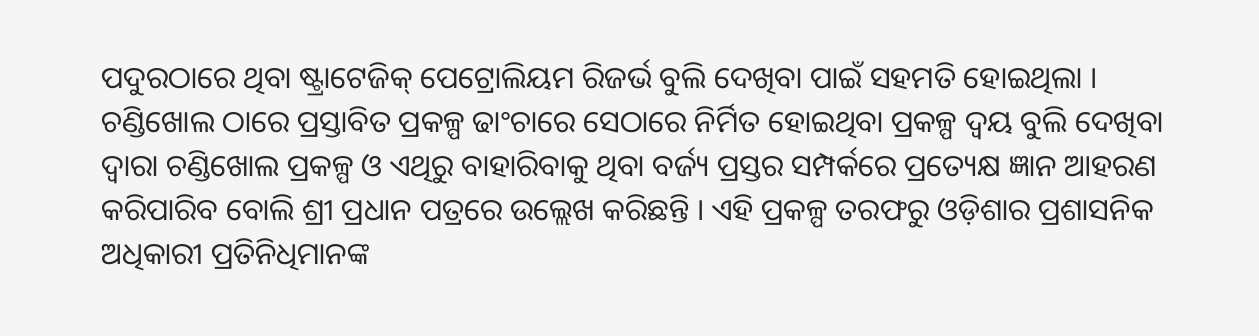ପଦୁରଠାରେ ଥିବା ଷ୍ଟ୍ରାଟେଜିକ୍ ପେଟ୍ରୋଲିୟମ ରିଜର୍ଭ ବୁଲି ଦେଖିବା ପାଇଁ ସହମତି ହୋଇଥିଲା । ଚଣ୍ଡିଖୋଲ ଠାରେ ପ୍ରସ୍ତାବିତ ପ୍ରକଳ୍ପ ଢାଂଚାରେ ସେଠାରେ ନିର୍ମିତ ହୋଇଥିବା ପ୍ରକଳ୍ପ ଦ୍ୱୟ ବୁଲି ଦେଖିବା ଦ୍ୱାରା ଚଣ୍ଡିଖୋଲ ପ୍ରକଳ୍ପ ଓ ଏଥିରୁ ବାହାରିବାକୁ ଥିବା ବର୍ଜ୍ୟ ପ୍ରସ୍ତର ସମ୍ପର୍କରେ ପ୍ରତ୍ୟେକ୍ଷ ଜ୍ଞାନ ଆହରଣ କରିପାରିବ ବୋଲି ଶ୍ରୀ ପ୍ରଧାନ ପତ୍ରରେ ଉଲ୍ଲେଖ କରିଛନ୍ତି । ଏହି ପ୍ରକଳ୍ପ ତରଫରୁ ଓଡ଼ିଶାର ପ୍ରଶାସନିକ ଅଧିକାରୀ ପ୍ରତିନିଧିମାନଙ୍କ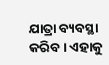ଯାତ୍ରା ବ୍ୟବସ୍ଥା କରିବ । ଏହାକୁ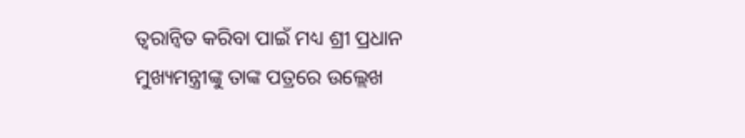ତ୍ୱରାନ୍ୱିତ କରିବା ପାଇଁ ମଧ୍ୟ ଶ୍ରୀ ପ୍ରଧାନ ମୁଖ୍ୟମନ୍ତ୍ରୀଙ୍କୁ ତାଙ୍କ ପତ୍ରରେ ଉଲ୍ଲେଖ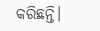କରିଛନ୍ତି।